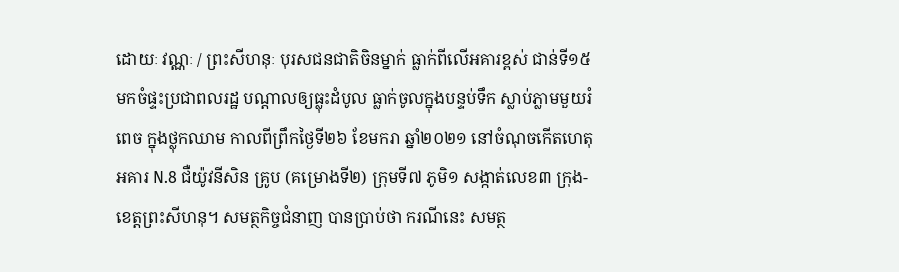ដោយៈ វណ្ណៈ / ព្រះសីហនុៈ បុរសជនជាតិចិនម្នាក់ ធ្លាក់ពីលើអគារខ្ពស់ ជាន់ទី១៥ មកចំផ្ទះប្រជាពលរដ្ឋ បណ្តាលឲ្យធ្លុះដំបូល ធ្លាក់ចូលក្នុងបន្ទប់ទឹក ស្លាប់ភ្លាមមួយរំពេច ក្នុងថ្លុកឈាម កាលពីព្រឹកថ្ងៃទី២៦ ខែមករា ឆ្នាំ២០២១ នៅចំណុចកើតហេតុ អគារ N.8 ជឺយ៉ូវនីសិន គ្រូប (គម្រោងទី២) ក្រុមទី៧ ភូមិ១ សង្កាត់លេខ៣ ក្រុង-ខេត្តព្រះសីហនុ។ សមត្ថកិច្ចជំនាញ បានប្រាប់ថា ករណីនេះ សមត្ថ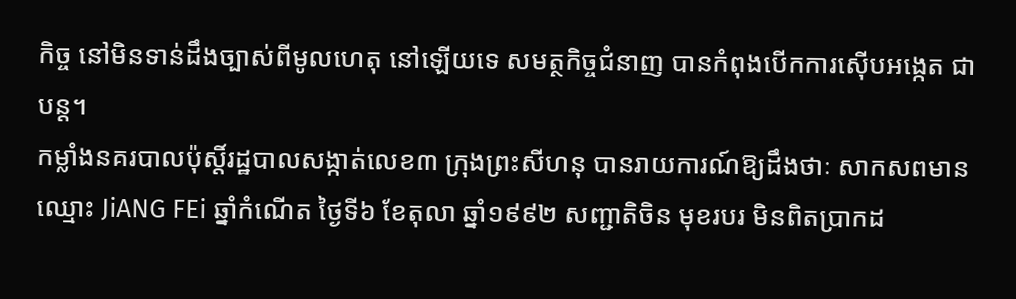កិច្ច នៅមិនទាន់ដឹងច្បាស់ពីមូលហេតុ នៅឡើយទេ សមត្ថកិច្ចជំនាញ បានកំពុងបើកការស៊ើបអង្កេត ជាបន្ត។
កម្លាំងនគរបាលប៉ុស្តិ៍រដ្ឋបាលសង្កាត់លេខ៣ ក្រុងព្រះសីហនុ បានរាយការណ៍ឱ្យដឹងថាៈ សាកសពមានឈ្មោះ JiANG FEi ឆ្នាំកំណើត ថ្ងៃទី៦ ខែតុលា ឆ្នាំ១៩៩២ សញ្ជាតិចិន មុខរបរ មិនពិតប្រាកដ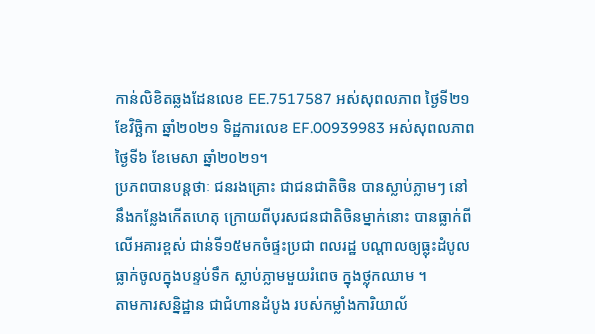កាន់លិខិតឆ្លងដែនលេខ EE.7517587 អស់សុពលភាព ថ្ងៃទី២១ ខែវិច្ឆិកា ឆ្នាំ២០២១ ទិដ្ឋការលេខ EF.00939983 អស់សុពលភាព ថ្ងៃទី៦ ខែមេសា ឆ្នាំ២០២១។
ប្រភពបានបន្តថាៈ ជនរងគ្រោះ ជាជនជាតិចិន បានស្លាប់ភ្លាមៗ នៅនឹងកន្លែងកើតហេតុ ក្រោយពីបុរសជនជាតិចិនម្នាក់នោះ បានធ្លាក់ពីលើអគារខ្ពស់ ជាន់ទី១៥មកចំផ្ទះប្រជា ពលរដ្ឋ បណ្តាលឲ្យធ្លុះដំបូល ធ្លាក់ចូលក្នុងបន្ទប់ទឹក ស្លាប់ភ្លាមមួយរំពេច ក្នុងថ្លុកឈាម ។
តាមការសន្និដ្ឋាន ជាជំហានដំបូង របស់កម្លាំងការិយាល័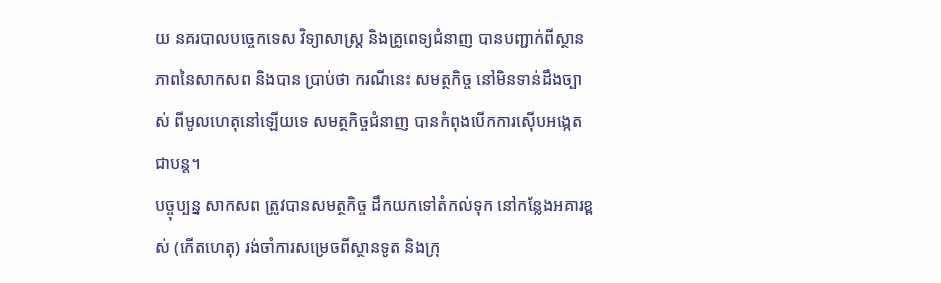យ នគរបាលបច្ចេកទេស វិទ្យាសាស្ត្រ និងគ្រូពេទ្យជំនាញ បានបញ្ជាក់ពីស្ថានភាពនៃសាកសព និងបាន ប្រាប់ថា ករណីនេះ សមត្ថកិច្ច នៅមិនទាន់ដឹងច្បាស់ ពីមូលហេតុនៅឡើយទេ សមត្ថកិច្ចជំនាញ បានកំពុងបើកការស៊ើបអង្កេត ជាបន្ត។
បច្ចុប្បន្ន សាកសព ត្រូវបានសមត្ថកិច្ច ដឹកយកទៅតំកល់ទុក នៅកន្លែងអគារខ្ពស់ (កើតហេតុ) រង់ចាំការសម្រេចពីស្ថានទូត និងក្រុ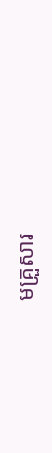មគ្រួសារ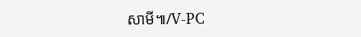សាមី៕/V-PC